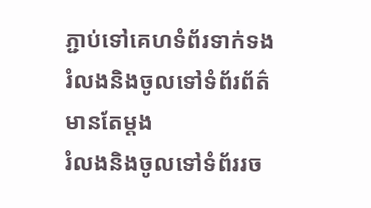ភ្ជាប់ទៅគេហទំព័រទាក់ទង
រំលងនិងចូលទៅទំព័រព័ត៌មានតែម្តង
រំលងនិងចូលទៅទំព័ររច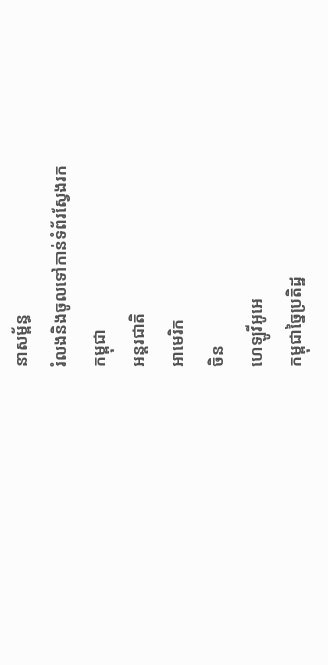នាសម្ព័ន្ធ
រំលងនិងចូលទៅកាន់ទំព័រស្វែងរក
កម្ពុជា
អន្តរជាតិ
អាមេរិក
ចិន
ហេឡូវីអូអេ
កម្ពុជាច្នៃប្រតិដ្ឋ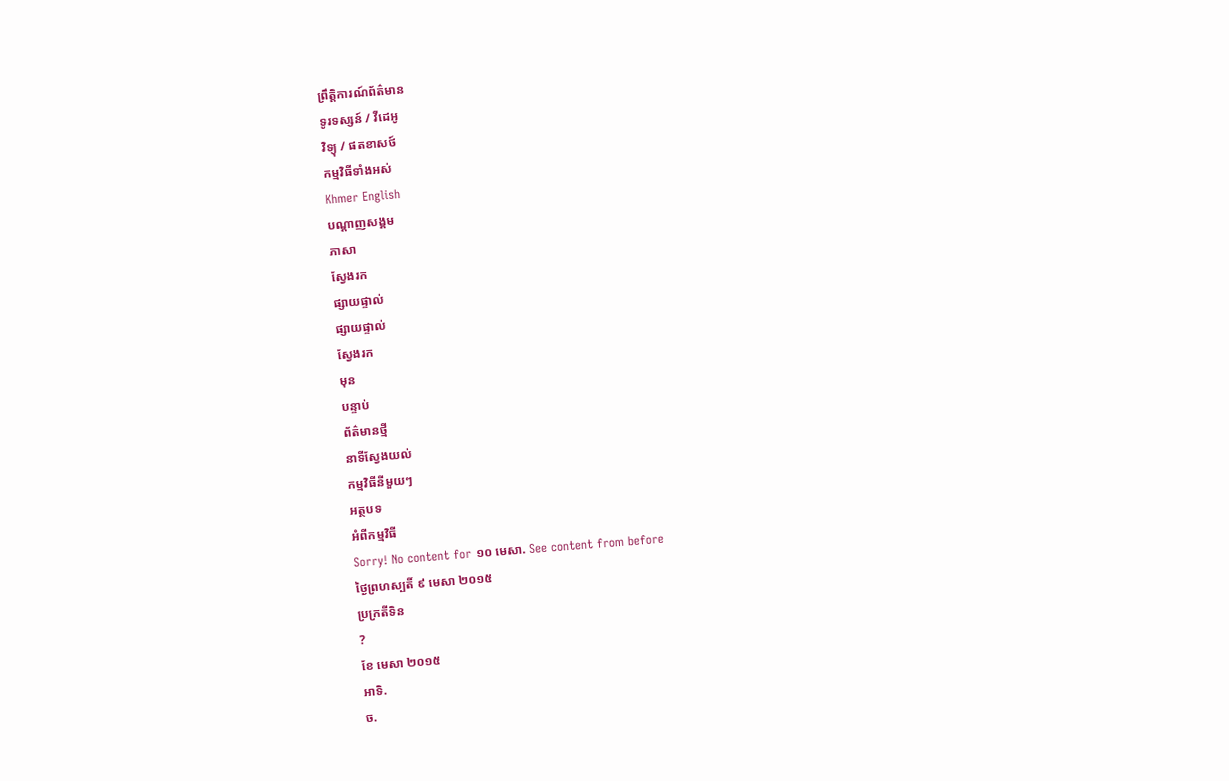ព្រឹត្តិការណ៍ព័ត៌មាន
ទូរទស្សន៍ / វីដេអូ
វិទ្យុ / ផតខាសថ៍
កម្មវិធីទាំងអស់
Khmer English
បណ្តាញសង្គម
ភាសា
ស្វែងរក
ផ្សាយផ្ទាល់
ផ្សាយផ្ទាល់
ស្វែងរក
មុន
បន្ទាប់
ព័ត៌មានថ្មី
នាទីស្វែងយល់
កម្មវិធីនីមួយៗ
អត្ថបទ
អំពីកម្មវិធី
Sorry! No content for ១០ មេសា. See content from before
ថ្ងៃព្រហស្បតិ៍ ៩ មេសា ២០១៥
ប្រក្រតីទិន
?
ខែ មេសា ២០១៥
អាទិ.
ច.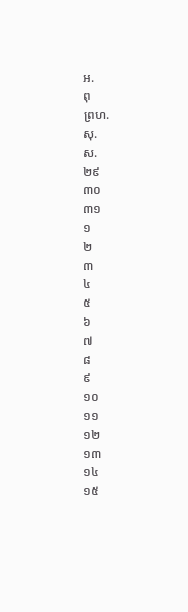អ.
ពុ
ព្រហ.
សុ.
ស.
២៩
៣០
៣១
១
២
៣
៤
៥
៦
៧
៨
៩
១០
១១
១២
១៣
១៤
១៥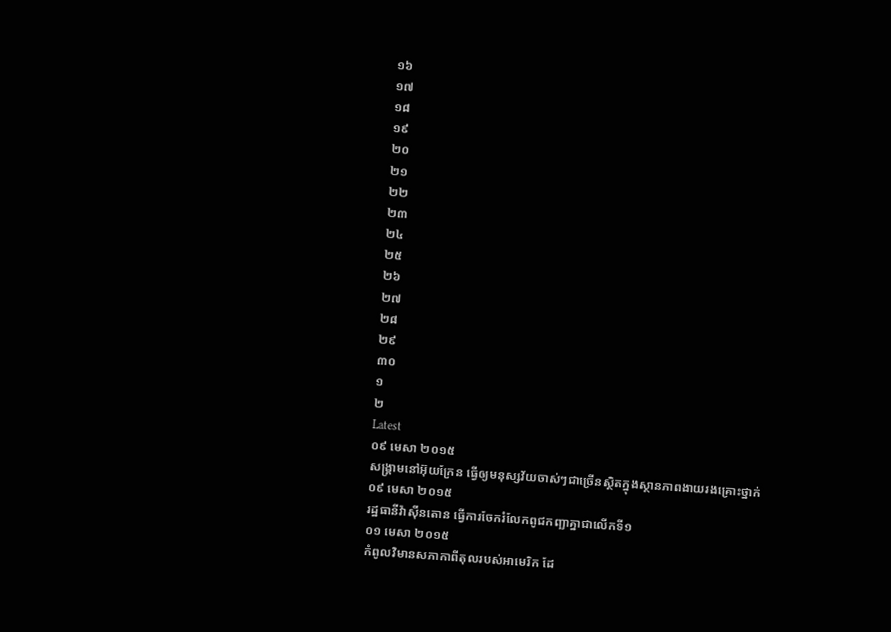១៦
១៧
១៨
១៩
២០
២១
២២
២៣
២៤
២៥
២៦
២៧
២៨
២៩
៣០
១
២
Latest
០៩ មេសា ២០១៥
សង្គ្រាមនៅអ៊ុយក្រែន ធ្វើឲ្យមនុស្សវ័យចាស់ៗជាច្រើនស្ថិតក្នុងស្ថានភាពងាយរងគ្រោះថ្នាក់
០៩ មេសា ២០១៥
រដ្ឋធានីវ៉ាស៊ីនតោន ធ្វើការចែករំលែកពូជកញ្ឆាគ្នាជាលើកទី១
០១ មេសា ២០១៥
កំពូលវិមានសភាកាពីតុលរបស់អាមេរិក ដែ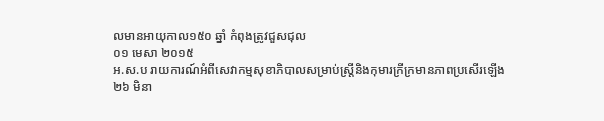លមានអាយុកាល១៥០ ឆ្នាំ កំពុងត្រូវជួសជុល
០១ មេសា ២០១៥
អ.ស.ប រាយការណ៍អំពីសេវាកម្មសុខាភិបាលសម្រាប់ស្រ្តីនិងកុមារក្រីក្រមានភាពប្រសើរឡើង
២៦ មិនា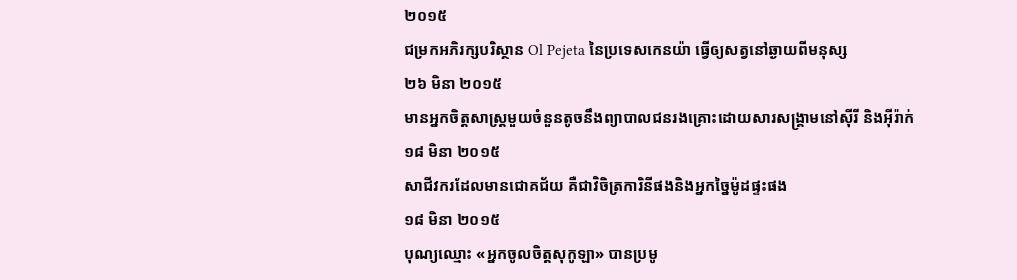២០១៥
ជម្រកអភិរក្សបរិស្ថាន Ol Pejeta នៃប្រទេសកេនយ៉ា ធ្វើឲ្យសត្វនៅឆ្ងាយពីមនុស្ស
២៦ មិនា ២០១៥
មានអ្នកចិត្តសាស្ត្រមួយចំនួនតូចនឹងព្យាបាលជនរងគ្រោះដោយសារសង្គ្រាមនៅស៊ីរី និងអ៊ីរ៉ាក់
១៨ មិនា ២០១៥
សាជីវករដែលមានជោគជ័យ គឺជាវិចិត្រការិនីផងនិងអ្នកច្នៃម៉ូដផ្ទះផង
១៨ មិនា ២០១៥
បុណ្យឈ្មោះ «អ្នកចូលចិត្តសុកូឡា» បានប្រមូ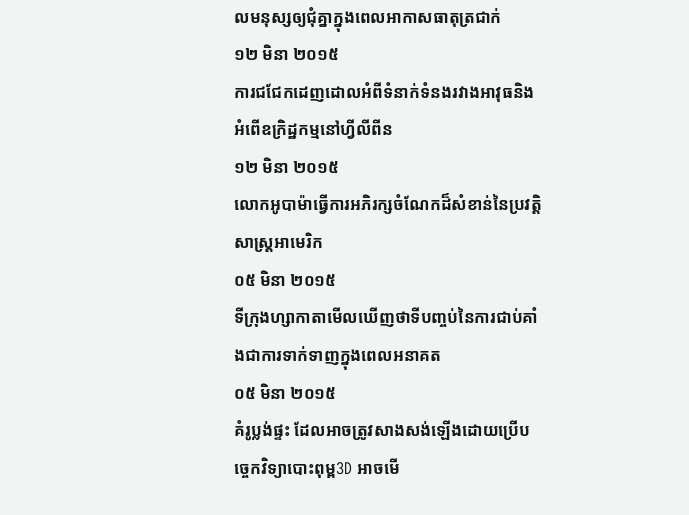លមនុស្សឲ្យជុំគ្នាក្នុងពេលអាកាសធាតុត្រជាក់
១២ មិនា ២០១៥
ការជជែកដេញដោលអំពីទំនាក់ទំនងរវាងអាវុធនិងអំពើឧក្រិដ្ឋកម្មនៅហ្វីលីពីន
១២ មិនា ២០១៥
លោកអូបាម៉ាធ្វើការអភិរក្សចំណែកដ៏សំខាន់នៃប្រវត្តិសាស្រ្តអាមេរិក
០៥ មិនា ២០១៥
ទីក្រុងហ្សាកាតាមើលឃើញថាទីបញ្ចប់នៃការជាប់គាំងជាការទាក់ទាញក្នុងពេលអនាគត
០៥ មិនា ២០១៥
គំរូប្លង់ផ្ទះ ដែលអាចត្រូវសាងសង់ឡើងដោយប្រើបច្ចេកវិទ្យាបោះពុម្ព3D អាចមើ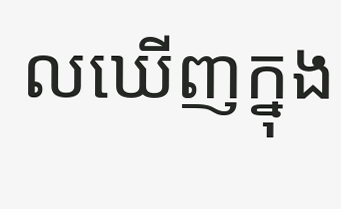លឃើញក្នុង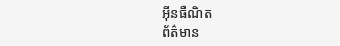អ៊ីនធឺណិត
ព័ត៌មាន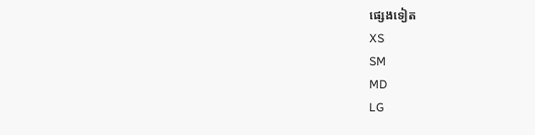ផ្សេងទៀត
XS
SM
MD
LG